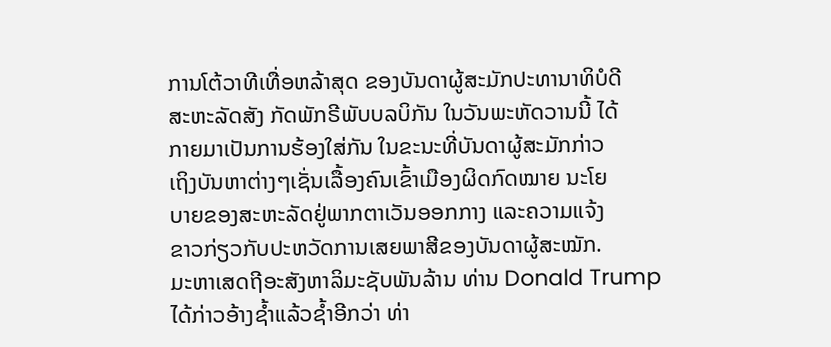ການໂຕ້ວາທີເທື່ອຫລ້າສຸດ ຂອງບັນດາຜູ້ສະມັກປະທານາທິບໍດີ
ສະຫະລັດສັງ ກັດພັກຣີພັບບລບິກັນ ໃນວັນພະຫັດວານນີ້ ໄດ້
ກາຍມາເປັນການຮ້ອງໃສ່ກັນ ໃນຂະນະທີ່ບັນດາຜູ້ສະມັກກ່າວ
ເຖິງບັນຫາຕ່າງໆເຊັ່ນເລື້ອງຄົນເຂົ້າເມືອງຜິດກົດໝາຍ ນະໂຍ
ບາຍຂອງສະຫະລັດຢູ່ພາກຕາເວັນອອກກາງ ແລະຄວາມແຈ້ງ
ຂາວກ່ຽວກັບປະຫວັດການເສຍພາສີຂອງບັນດາຜູ້ສະໝັກ.
ມະຫາເສດຖີອະສັງຫາລິມະຊັບພັນລ້ານ ທ່ານ Donald Trump
ໄດ້ກ່າວອ້າງຊໍ້າແລ້ວຊໍ້າອີກວ່າ ທ່າ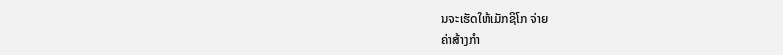ນຈະເຮັດໃຫ້ເມັກຊິໂກ ຈ່າຍ
ຄ່າສ້າງກຳ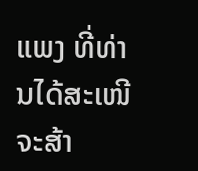ແພງ ທີ່ທ່ານໄດ້ສະເໜີຈະສ້າ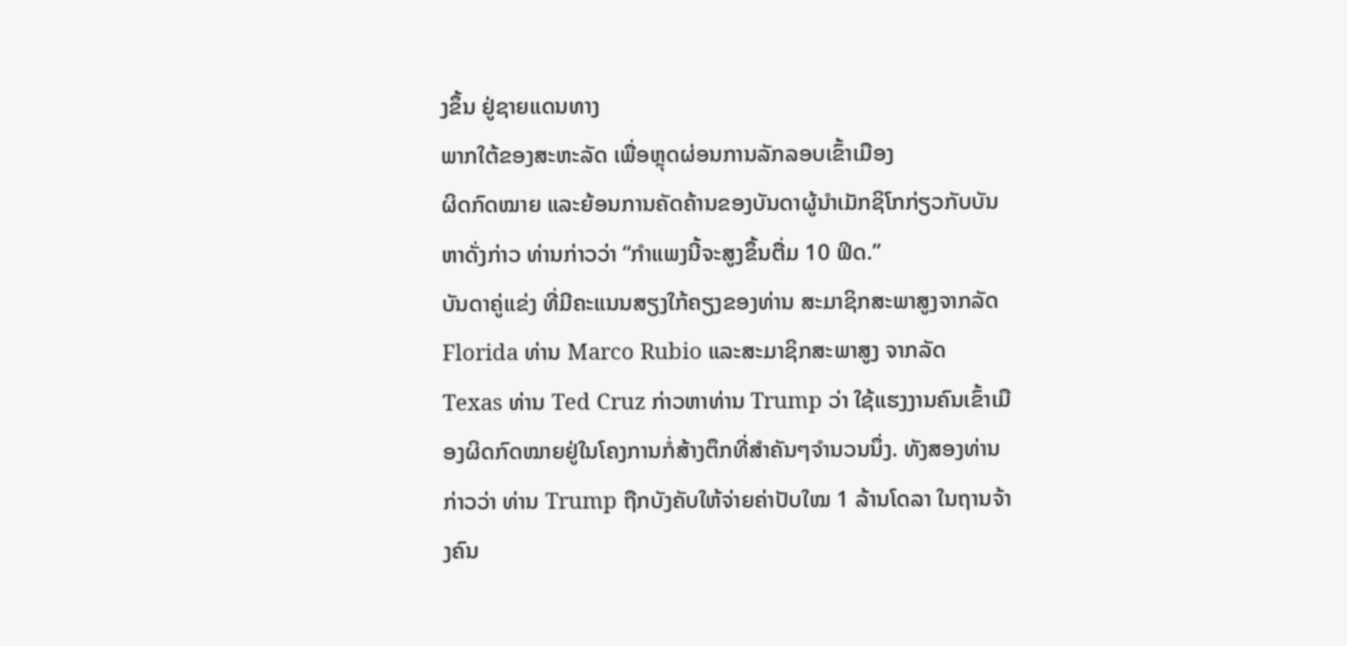ງຂຶ້ນ ຢູ່ຊາຍແດນທາງ
ພາກໃຕ້ຂອງສະຫະລັດ ເພື່ອຫຼຸດຜ່ອນການລັກລອບເຂົ້າເມືອງ
ຜິດກົດໝາຍ ແລະຍ້ອນການຄັດຄ້ານຂອງບັນດາຜູ້ນຳເມັກຊິໂກກ່ຽວກັບບັນຫາດັ່ງກ່າວ ທ່ານກ່າວວ່າ “ກຳແພງນີ້ຈະສູງຂຶ້ນຕື່ມ 10 ຟິດ.”
ບັນດາຄູ່ແຂ່ງ ທີ່ມີຄະແນນສຽງໃກ້ຄຽງຂອງທ່ານ ສະມາຊິກສະພາສູງຈາກລັດ Florida ທ່ານ Marco Rubio ແລະສະມາຊິກສະພາສູງ ຈາກລັດ Texas ທ່ານ Ted Cruz ກ່າວຫາທ່ານ Trump ວ່າ ໃຊ້ແຮງງານຄົນເຂົ້າເມືອງຜິດກົດໝາຍຢູ່ໃນໂຄງການກໍ່ສ້າງຕຶກທີ່ສຳຄັນໆຈຳນວນນຶ່ງ. ທັງສອງທ່ານກ່າວວ່າ ທ່ານ Trump ຖືກບັງຄັບໃຫ້ຈ່າຍຄ່າປັບໃໝ 1 ລ້ານໂດລາ ໃນຖານຈ້າງຄົນ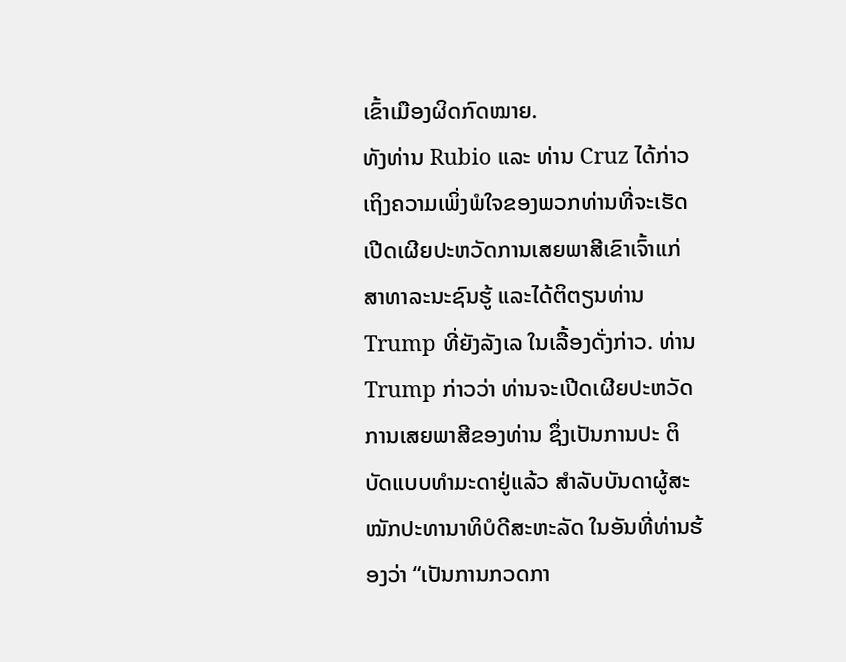ເຂົ້າເມືອງຜິດກົດໝາຍ.
ທັງທ່ານ Rubio ແລະ ທ່ານ Cruz ໄດ້ກ່າວເຖິງຄວາມເພິ່ງພໍໃຈຂອງພວກທ່ານທີ່ຈະເຮັດເປີດເຜີຍປະຫວັດການເສຍພາສີເຂົາເຈົ້າແກ່ສາທາລະນະຊົນຮູ້ ແລະໄດ້ຕິຕຽນທ່ານ Trump ທີ່ຍັງລັງເລ ໃນເລື້ອງດັ່ງກ່າວ. ທ່ານ Trump ກ່າວວ່າ ທ່ານຈະເປີດເຜີຍປະຫວັດການເສຍພາສີຂອງທ່ານ ຊຶ່ງເປັນການປະ ຕິບັດແບບທຳມະດາຢູ່ແລ້ວ ສຳລັບບັນດາຜູ້ສະໝັກປະທານາທິບໍດີສະຫະລັດ ໃນອັນທີ່ທ່ານຮ້ອງວ່າ “ເປັນການກວດກາ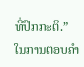ທີ່ປົກກະຕິ.”
ໃນການຕອບຄຳ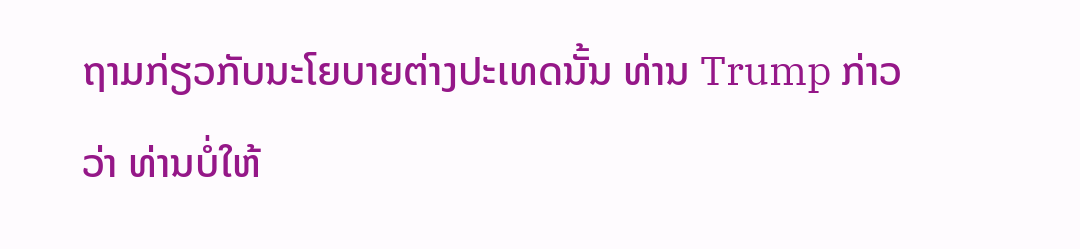ຖາມກ່ຽວກັບນະໂຍບາຍຕ່າງປະເທດນັ້ນ ທ່ານ Trump ກ່າວວ່າ ທ່ານບໍ່ໃຫ້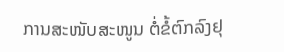ການສະໜັບສະໜູນ ຕໍ່ຂໍ້ຕົກລົງຢຸ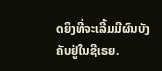ດຍິງທີ່ຈະເລີ້ມມີຜົນບັງຄັບຢູ່ໃນຊີເຣຍ.